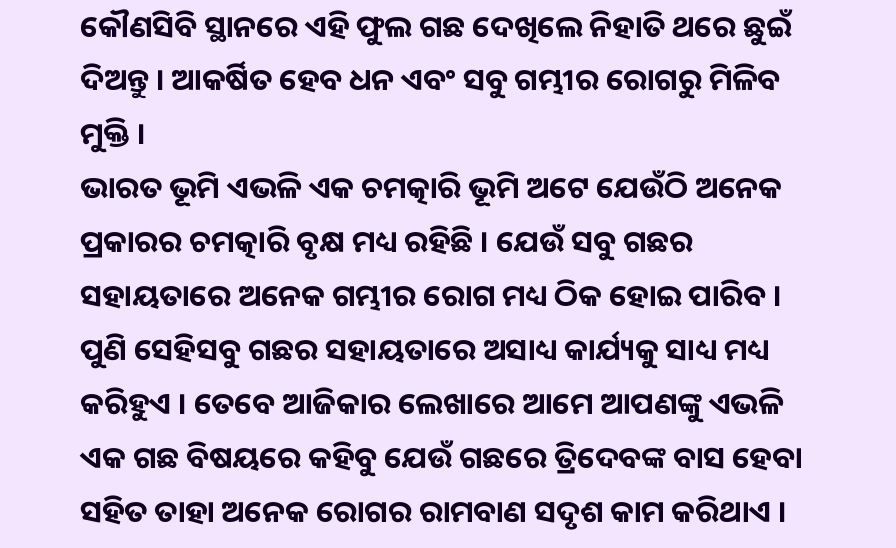କୌଣସିବି ସ୍ଥାନରେ ଏହି ଫୁଲ ଗଛ ଦେଖିଲେ ନିହାତି ଥରେ ଛୁଇଁ ଦିଅନ୍ତୁ । ଆକର୍ଷିତ ହେବ ଧନ ଏବଂ ସବୁ ଗମ୍ଭୀର ରୋଗରୁ ମିଳିବ ମୁକ୍ତି ।
ଭାରତ ଭୂମି ଏଭଳି ଏକ ଚମତ୍କାରି ଭୂମି ଅଟେ ଯେଉଁଠି ଅନେକ ପ୍ରକାରର ଚମତ୍କାରି ବୃକ୍ଷ ମଧ୍ୟ ରହିଛି । ଯେଉଁ ସବୁ ଗଛର ସହାୟତାରେ ଅନେକ ଗମ୍ଭୀର ରୋଗ ମଧ୍ୟ ଠିକ ହୋଇ ପାରିବ । ପୁଣି ସେହିସବୁ ଗଛର ସହାୟତାରେ ଅସାଧ୍ୟ କାର୍ଯ୍ୟକୁ ସାଧ୍ୟ ମଧ୍ୟ କରିହୁଏ । ତେବେ ଆଜିକାର ଲେଖାରେ ଆମେ ଆପଣଙ୍କୁ ଏଭଳି ଏକ ଗଛ ବିଷୟରେ କହିବୁ ଯେଉଁ ଗଛରେ ତ୍ରିଦେବଙ୍କ ବାସ ହେବା ସହିତ ତାହା ଅନେକ ରୋଗର ରାମବାଣ ସଦୃଶ କାମ କରିଥାଏ ।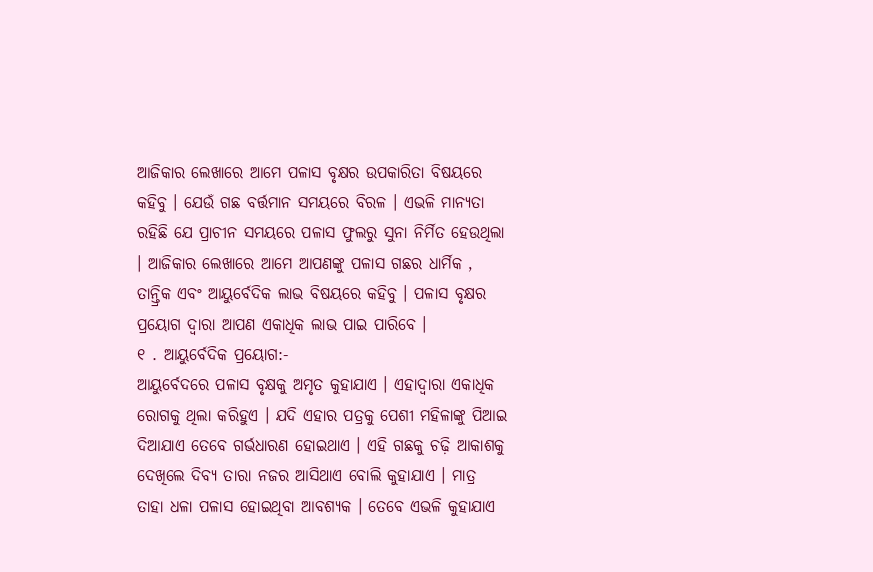ଆଜିକାର ଲେଖାରେ ଆମେ ପଳାସ ବୃକ୍ଷର ଉପକାରିତା ବିଷୟରେ କହିବୁ । ଯେଉଁ ଗଛ ବର୍ତ୍ତମାନ ସମୟରେ ବିରଳ । ଏଭଳି ମାନ୍ୟତା ରହିଛି ଯେ ପ୍ରାଚୀନ ସମୟରେ ପଳାସ ଫୁଲରୁ ସୁନା ନିର୍ମିତ ହେଉଥିଲା । ଆଜିକାର ଲେଖାରେ ଆମେ ଆପଣଙ୍କୁ ପଳାସ ଗଛର ଧାର୍ମିକ , ତାନ୍ତ୍ରିକ ଏବଂ ଆୟୁର୍ବେଦିକ ଲାଭ ବିଷୟରେ କହିବୁ । ପଳାସ ବୃକ୍ଷର ପ୍ରୟୋଗ ଦ୍ୱାରା ଆପଣ ଏକାଧିକ ଲାଭ ପାଇ ପାରିବେ ।
୧ . ଆୟୁର୍ବେଦିକ ପ୍ରୟୋଗ:-
ଆୟୁର୍ବେଦରେ ପଳାସ ବୃକ୍ଷକୁ ଅମୃତ କୁହାଯାଏ । ଏହାଦ୍ବାରା ଏକାଧିକ ରୋଗକୁ ଥିଲା କରିହୁଏ । ଯଦି ଏହାର ପତ୍ରକୁ ପେଶୀ ମହିଳାଙ୍କୁ ପିଆଇ ଦିଆଯାଏ ତେବେ ଗର୍ଭଧାରଣ ହୋଇଥାଏ । ଏହି ଗଛକୁ ଚଢ଼ି ଆକାଶକୁ ଦେଖିଲେ ଦିବ୍ୟ ତାରା ନଜର ଆସିଥାଏ ବୋଲି କୁହାଯାଏ । ମାତ୍ର ତାହା ଧଳା ପଳାସ ହୋଇଥିବା ଆବଶ୍ୟକ । ତେବେ ଏଭଳି କୁହାଯାଏ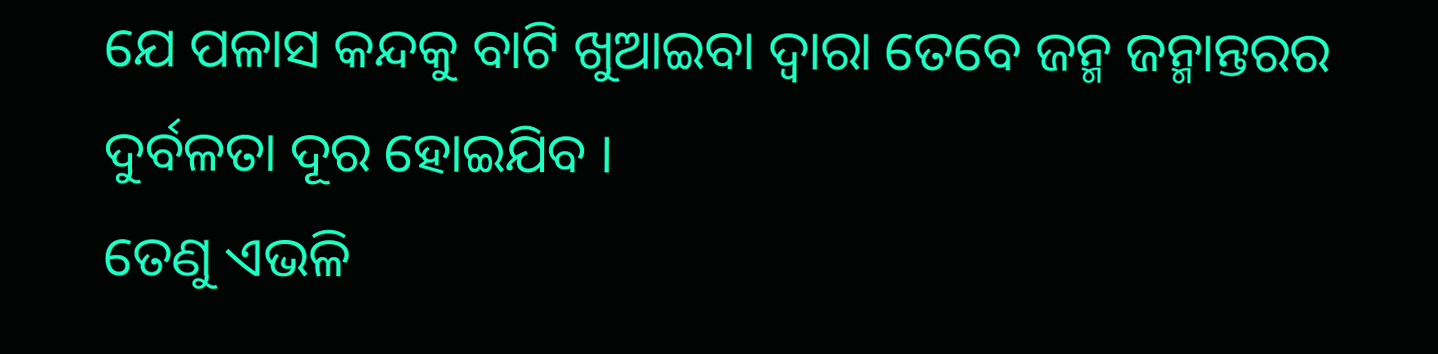ଯେ ପଳାସ କନ୍ଦକୁ ବାଟି ଖୁଆଇବା ଦ୍ୱାରା ତେବେ ଜନ୍ମ ଜନ୍ମାନ୍ତରର ଦୁର୍ବଳତା ଦୂର ହୋଇଯିବ ।
ତେଣୁ ଏଭଳି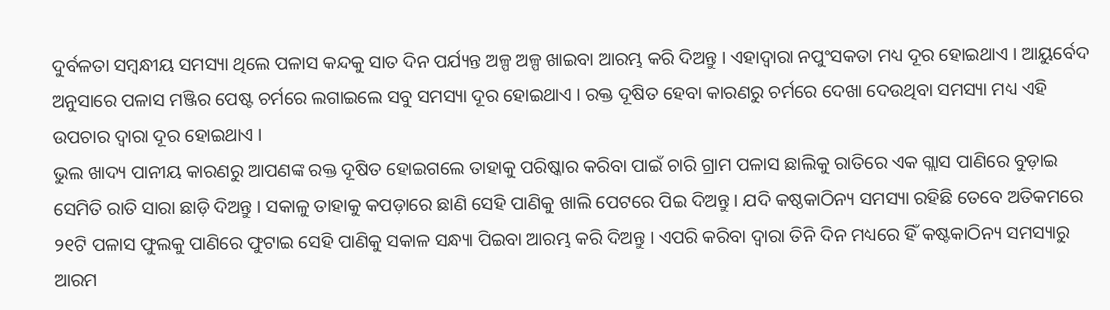ଦୁର୍ବଳତା ସମ୍ବନ୍ଧୀୟ ସମସ୍ୟା ଥିଲେ ପଳାସ କନ୍ଦକୁ ସାତ ଦିନ ପର୍ଯ୍ୟନ୍ତ ଅଳ୍ପ ଅଳ୍ପ ଖାଇବା ଆରମ୍ଭ କରି ଦିଅନ୍ତୁ । ଏହାଦ୍ବାରା ନପୁଂସକତା ମଧ୍ୟ ଦୂର ହୋଇଥାଏ । ଆୟୁର୍ବେଦ ଅନୁସାରେ ପଳାସ ମଞ୍ଜିର ପେଷ୍ଟ ଚର୍ମରେ ଲଗାଇଲେ ସବୁ ସମସ୍ୟା ଦୂର ହୋଇଥାଏ । ରକ୍ତ ଦୂଷିତ ହେବା କାରଣରୁ ଚର୍ମରେ ଦେଖା ଦେଉଥିବା ସମସ୍ୟା ମଧ୍ୟ ଏହି ଉପଚାର ଦ୍ୱାରା ଦୂର ହୋଇଥାଏ ।
ଭୁଲ ଖାଦ୍ୟ ପାନୀୟ କାରଣରୁ ଆପଣଙ୍କ ରକ୍ତ ଦୂଷିତ ହୋଇଗଲେ ତାହାକୁ ପରିଷ୍କାର କରିବା ପାଇଁ ଚାରି ଗ୍ରାମ ପଳାସ ଛାଲିକୁ ରାତିରେ ଏକ ଗ୍ଲାସ ପାଣିରେ ବୁଡ଼ାଇ ସେମିତି ରାତି ସାରା ଛାଡ଼ି ଦିଅନ୍ତୁ । ସକାଳୁ ତାହାକୁ କପଡ଼ାରେ ଛାଣି ସେହି ପାଣିକୁ ଖାଲି ପେଟରେ ପିଇ ଦିଅନ୍ତୁ । ଯଦି କଷ୍ଠକାଠିନ୍ୟ ସମସ୍ୟା ରହିଛି ତେବେ ଅତିକମରେ ୨୧ଟି ପଳାସ ଫୁଲକୁ ପାଣିରେ ଫୁଟାଇ ସେହି ପାଣିକୁ ସକାଳ ସନ୍ଧ୍ୟା ପିଇବା ଆରମ୍ଭ କରି ଦିଅନ୍ତୁ । ଏପରି କରିବା ଦ୍ୱାରା ତିନି ଦିନ ମଧ୍ୟରେ ହିଁ କଷ୍ଟକାଠିନ୍ୟ ସମସ୍ୟାରୁ ଆରମ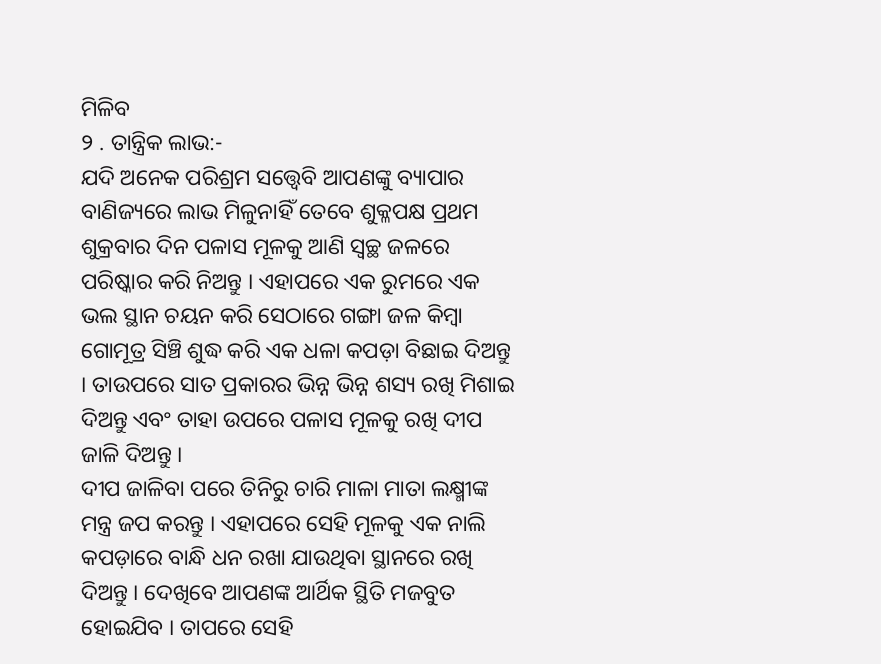ମିଳିବ
୨ . ତାନ୍ତ୍ରିକ ଲାଭ:-
ଯଦି ଅନେକ ପରିଶ୍ରମ ସତ୍ତ୍ୱେବି ଆପଣଙ୍କୁ ବ୍ୟାପାର ବାଣିଜ୍ୟରେ ଲାଭ ମିଳୁନାହିଁ ତେବେ ଶୁକ୍ଳପକ୍ଷ ପ୍ରଥମ ଶୁକ୍ରବାର ଦିନ ପଳାସ ମୂଳକୁ ଆଣି ସ୍ୱଚ୍ଛ ଜଳରେ ପରିଷ୍କାର କରି ନିଅନ୍ତୁ । ଏହାପରେ ଏକ ରୁମରେ ଏକ ଭଲ ସ୍ଥାନ ଚୟନ କରି ସେଠାରେ ଗଙ୍ଗା ଜଳ କିମ୍ବା ଗୋମୂତ୍ର ସିଞ୍ଚି ଶୁଦ୍ଧ କରି ଏକ ଧଳା କପଡ଼ା ବିଛାଇ ଦିଅନ୍ତୁ । ତାଉପରେ ସାତ ପ୍ରକାରର ଭିନ୍ନ ଭିନ୍ନ ଶସ୍ୟ ରଖି ମିଶାଇ ଦିଅନ୍ତୁ ଏବଂ ତାହା ଉପରେ ପଳାସ ମୂଳକୁ ରଖି ଦୀପ ଜାଳି ଦିଅନ୍ତୁ ।
ଦୀପ ଜାଳିବା ପରେ ତିନିରୁ ଚାରି ମାଳା ମାତା ଲକ୍ଷ୍ମୀଙ୍କ ମନ୍ତ୍ର ଜପ କରନ୍ତୁ । ଏହାପରେ ସେହି ମୂଳକୁ ଏକ ନାଲି କପଡ଼ାରେ ବାନ୍ଧି ଧନ ରଖା ଯାଉଥିବା ସ୍ଥାନରେ ରଖି ଦିଅନ୍ତୁ । ଦେଖିବେ ଆପଣଙ୍କ ଆର୍ଥିକ ସ୍ଥିତି ମଜବୁତ ହୋଇଯିବ । ତାପରେ ସେହି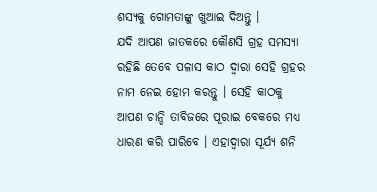ଶସ୍ୟକୁ ଗୋମତାଙ୍କୁ ଖୁଆଇ ଦିଅନ୍ତୁ ।
ଯଦି ଆପଣ ଜାତକରେ କୌଣସି ଗ୍ରହ ସମସ୍ୟା ରହିଛି ତେବେ ପଳାସ କାଠ ଦ୍ୱାରା ସେହି ଗ୍ରହର ନାମ ନେଇ ହୋମ କରନ୍ତୁ । ସେହି କାଠକୁ ଆପଣ ଚାନ୍ଦି ତାବିଜରେ ପୂରାଇ ବେକରେ ମଧ୍ୟ ଧାରଣ କରି ପାରିବେ । ଏହାଦ୍ବାରା ସୂର୍ଯ୍ୟ ଶନି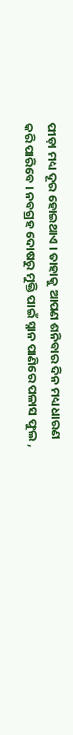ପୀଡ଼ା ମଧ୍ୟ ଦୂର ହୋଇଥାଏ । ତାହାକୁ ଆପଣ ଶନିବାର ଦିନ ମଧ୍ୟ ଧାରଣ କରି ପାରିବେ । ନବଗ୍ରହ ଦୋଷରୁ ମୁକ୍ତି ପାଇଁ ସ୍ନାନ ପାଣିରେ ପଳାସ ଫୁଲ ,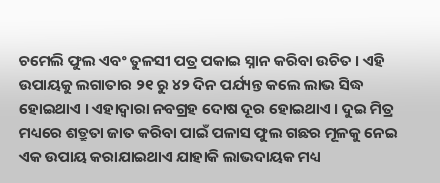ଚମେଲି ଫୁଲ ଏବଂ ତୁଳସୀ ପତ୍ର ପକାଇ ସ୍ନାନ କରିବା ଉଚିତ । ଏହି ଉପାୟକୁ ଲଗାତାର ୨୧ ରୁ ୪୨ ଦିନ ପର୍ଯ୍ୟନ୍ତ କଲେ ଲାଭ ସିଦ୍ଧ ହୋଇଥାଏ । ଏହାଦ୍ବାରା ନବଗ୍ରହ ଦୋଷ ଦୂର ହୋଇଥାଏ । ଦୁଇ ମିତ୍ର ମଧ୍ୟରେ ଶତ୍ରୁତା ଜାତ କରିବା ପାଇଁ ପଳାସ ଫୁଲ ଗଛର ମୂଳକୁ ନେଇ ଏକ ଉପାୟ କରାଯାଇଥାଏ ଯାହାକି ଲାଭଦାୟକ ମଧ୍ୟ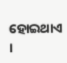ହୋଇଥାଏ ।